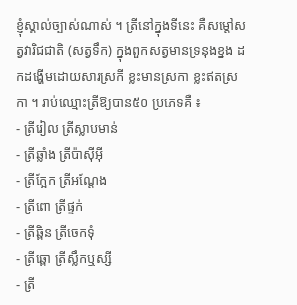ខ្ញុំស្គាល់ច្បាស់ណាស់ ។ ត្រីនៅក្នុងទីនេះ គឺសម្តៅសត្វវារិជជាតិ (សត្វទឹក) ក្នុងពួកសត្វមានទ្រនុងខ្នង ដកដង្ហើមដោយសារស្រកី ខ្លះមានស្រកា ខ្លះឥតស្រកា ។ រាប់ឈ្មោះត្រីឱ្យបាន៥០ ប្រភេទគឺ ៖
- ត្រីរៀល ត្រីស្លាបមាន់
- ត្រីឆ្លាំង ត្រីប៉ាស៊ីអ៊ី
- ត្រីក្អែក ត្រីអណ្តែង
- ត្រីពោ ត្រីផ្ទក់
- ត្រីឆ្ពិន ត្រីចេកទុំ
- ត្រីឆ្ពោ ត្រីស្លឹកឬស្សី
- ត្រី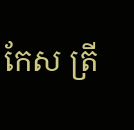កែស ត្រី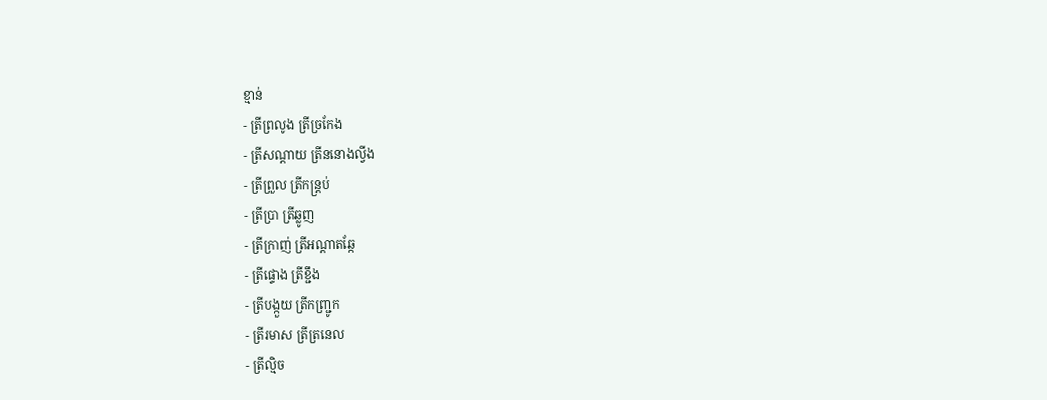ខ្មាន់
- ត្រីព្រលូង ត្រីច្រកែង
- ត្រីសណ្តាយ ត្រីននោងល្វីង
- ត្រីព្រួល ត្រីកន្រ្តប់
- ត្រីប្រា ត្រីឆ្លូញ
- ត្រីក្រាញ់ ត្រីអណ្តាតឆ្កែ
- ត្រីផ្ទោង ត្រីខ្ជឹង
- ត្រីបង្កួយ ត្រីកញ្ជ្រូក
- ត្រីរមាស ត្រីត្រនេល
- ត្រីល្មិច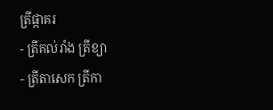ត្រីផ្កាគរ
- ត្រីគល់រាំង ត្រីខ្យា
- ត្រីតាសេក ត្រីកា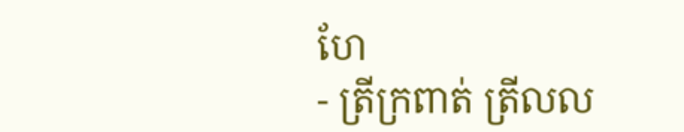ហែ
- ត្រីក្រពាត់ ត្រីលល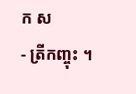ក ស
- ត្រីកញ្ចុះ ។